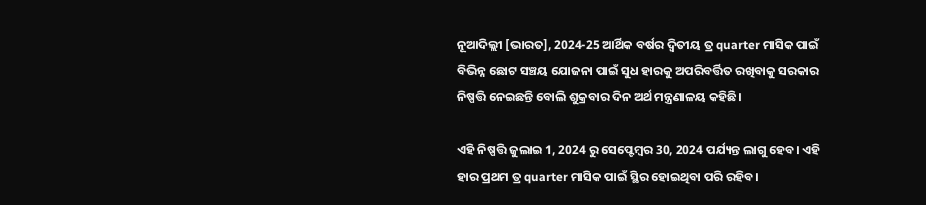ନୂଆଦିଲ୍ଲୀ [ଭାରତ], 2024-25 ଆର୍ଥିକ ବର୍ଷର ଦ୍ୱିତୀୟ ତ୍ର quarter ମାସିକ ପାଇଁ ବିଭିନ୍ନ ଛୋଟ ସଞ୍ଚୟ ଯୋଜନା ପାଇଁ ସୁଧ ହାରକୁ ଅପରିବର୍ତ୍ତିତ ରଖିବାକୁ ସରକାର ନିଷ୍ପତ୍ତି ନେଇଛନ୍ତି ବୋଲି ଶୁକ୍ରବାର ଦିନ ଅର୍ଥ ମନ୍ତ୍ରଣାଳୟ କହିଛି।

ଏହି ନିଷ୍ପତ୍ତି ଜୁଲାଇ 1, 2024 ରୁ ସେପ୍ଟେମ୍ବର 30, 2024 ପର୍ଯ୍ୟନ୍ତ ଲାଗୁ ହେବ। ଏହି ହାର ପ୍ରଥମ ତ୍ର quarter ମାସିକ ପାଇଁ ସ୍ଥିର ହୋଇଥିବା ପରି ରହିବ।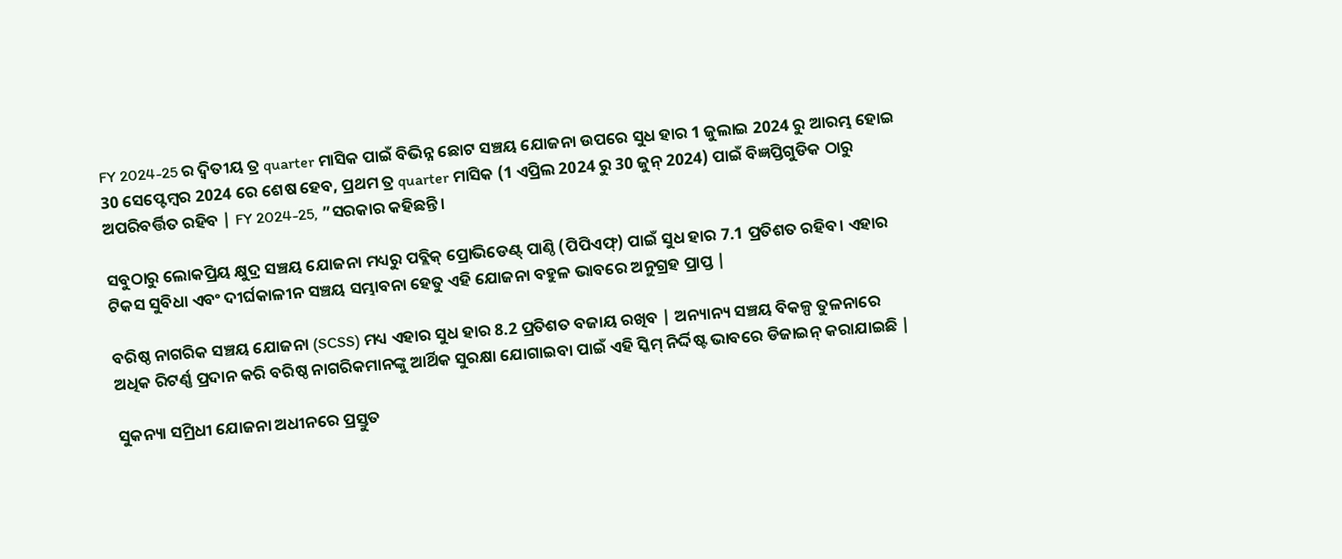FY 2024-25 ର ଦ୍ୱିତୀୟ ତ୍ର quarter ମାସିକ ପାଇଁ ବିଭିନ୍ନ ଛୋଟ ସଞ୍ଚୟ ଯୋଜନା ଉପରେ ସୁଧ ହାର 1 ଜୁଲାଇ 2024 ରୁ ଆରମ୍ଭ ହୋଇ 30 ସେପ୍ଟେମ୍ବର 2024 ରେ ଶେଷ ହେବ, ପ୍ରଥମ ତ୍ର quarter ମାସିକ (1 ଏପ୍ରିଲ 2024 ରୁ 30 ଜୁନ୍ 2024) ପାଇଁ ବିଜ୍ଞପ୍ତିଗୁଡିକ ଠାରୁ ଅପରିବର୍ତ୍ତିତ ରହିବ | FY 2024-25, ”ସରକାର କହିଛନ୍ତି।

ସବୁଠାରୁ ଲୋକପ୍ରିୟ କ୍ଷୁଦ୍ର ସଞ୍ଚୟ ଯୋଜନା ମଧ୍ୟରୁ ପବ୍ଲିକ୍ ପ୍ରୋଭିଡେଣ୍ଟ୍ ପାଣ୍ଠି (ପିପିଏଫ୍) ପାଇଁ ସୁଧ ହାର 7.1 ପ୍ରତିଶତ ରହିବ। ଏହାର ଟିକସ ସୁବିଧା ଏବଂ ଦୀର୍ଘକାଳୀନ ସଞ୍ଚୟ ସମ୍ଭାବନା ହେତୁ ଏହି ଯୋଜନା ବହୁଳ ଭାବରେ ଅନୁଗ୍ରହ ପ୍ରାପ୍ତ |

ବରିଷ୍ଠ ନାଗରିକ ସଞ୍ଚୟ ଯୋଜନା (SCSS) ମଧ୍ୟ ଏହାର ସୁଧ ହାର 8.2 ପ୍ରତିଶତ ବଜାୟ ରଖିବ | ଅନ୍ୟାନ୍ୟ ସଞ୍ଚୟ ବିକଳ୍ପ ତୁଳନାରେ ଅଧିକ ରିଟର୍ଣ୍ଣ ପ୍ରଦାନ କରି ବରିଷ୍ଠ ନାଗରିକମାନଙ୍କୁ ଆର୍ଥିକ ସୁରକ୍ଷା ଯୋଗାଇବା ପାଇଁ ଏହି ସ୍କିମ୍ ନିର୍ଦ୍ଦିଷ୍ଟ ଭାବରେ ଡିଜାଇନ୍ କରାଯାଇଛି |

ସୁକନ୍ୟା ସମ୍ରିଧୀ ଯୋଜନା ଅଧୀନରେ ପ୍ରସ୍ତୁତ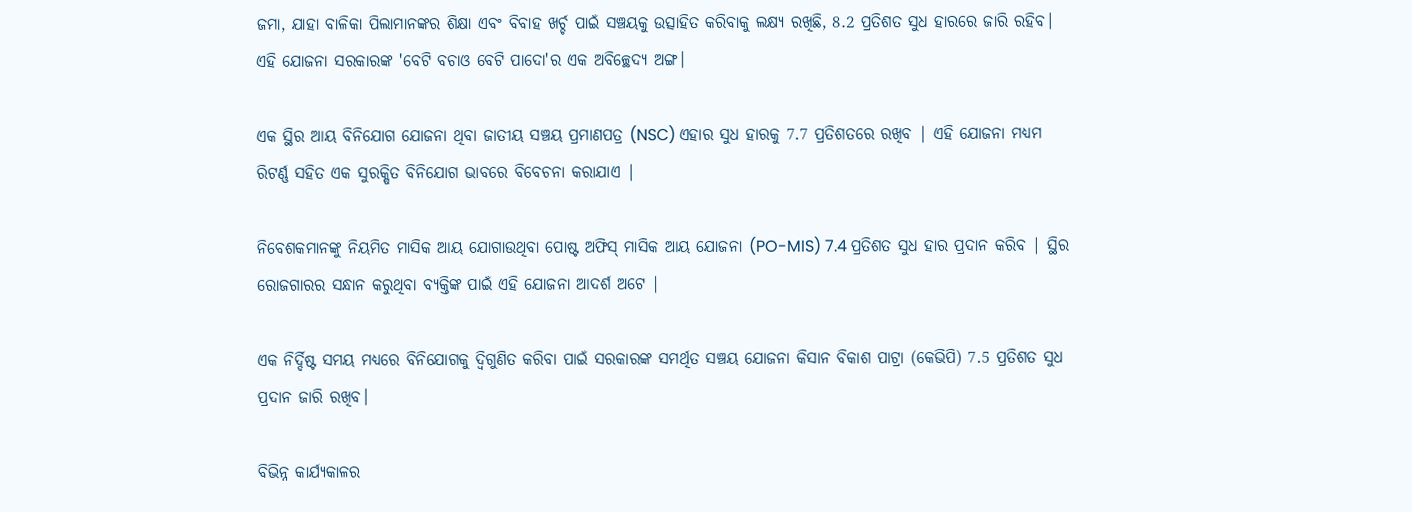ଜମା, ଯାହା ବାଳିକା ପିଲାମାନଙ୍କର ଶିକ୍ଷା ଏବଂ ବିବାହ ଖର୍ଚ୍ଚ ପାଇଁ ସଞ୍ଚୟକୁ ଉତ୍ସାହିତ କରିବାକୁ ଲକ୍ଷ୍ୟ ରଖିଛି, 8.2 ପ୍ରତିଶତ ସୁଧ ହାରରେ ଜାରି ରହିବ। ଏହି ଯୋଜନା ସରକାରଙ୍କ 'ବେଟି ବଚାଓ ବେଟି ପାଦୋ'ର ଏକ ଅବିଚ୍ଛେଦ୍ୟ ଅଙ୍ଗ।

ଏକ ସ୍ଥିର ଆୟ ବିନିଯୋଗ ଯୋଜନା ଥିବା ଜାତୀୟ ସଞ୍ଚୟ ପ୍ରମାଣପତ୍ର (NSC) ଏହାର ସୁଧ ହାରକୁ 7.7 ପ୍ରତିଶତରେ ରଖିବ | ଏହି ଯୋଜନା ମଧ୍ୟମ ରିଟର୍ଣ୍ଣ ସହିତ ଏକ ସୁରକ୍ଷିତ ବିନିଯୋଗ ଭାବରେ ବିବେଚନା କରାଯାଏ |

ନିବେଶକମାନଙ୍କୁ ନିୟମିତ ମାସିକ ଆୟ ଯୋଗାଉଥିବା ପୋଷ୍ଟ ଅଫିସ୍ ମାସିକ ଆୟ ଯୋଜନା (PO-MIS) 7.4 ପ୍ରତିଶତ ସୁଧ ହାର ପ୍ରଦାନ କରିବ | ସ୍ଥିର ରୋଜଗାରର ସନ୍ଧାନ କରୁଥିବା ବ୍ୟକ୍ତିଙ୍କ ପାଇଁ ଏହି ଯୋଜନା ଆଦର୍ଶ ଅଟେ |

ଏକ ନିର୍ଦ୍ଦିଷ୍ଟ ସମୟ ମଧ୍ୟରେ ବିନିଯୋଗକୁ ଦ୍ୱିଗୁଣିତ କରିବା ପାଇଁ ସରକାରଙ୍କ ସମର୍ଥିତ ସଞ୍ଚୟ ଯୋଜନା କିସାନ ବିକାଶ ପାଟ୍ରା (କେଭିପି) 7.5 ପ୍ରତିଶତ ସୁଧ ପ୍ରଦାନ ଜାରି ରଖିବ।

ବିଭିନ୍ନ କାର୍ଯ୍ୟକାଳର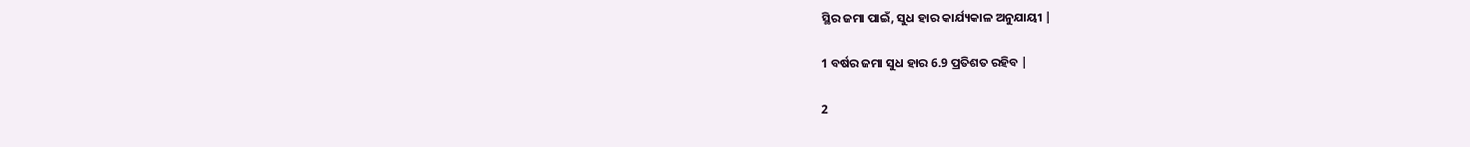ସ୍ଥିର ଜମା ପାଇଁ, ସୁଧ ହାର କାର୍ଯ୍ୟକାଳ ଅନୁଯାୟୀ |

1 ବର୍ଷର ଜମା ସୁଧ ହାର 6.9 ପ୍ରତିଶତ ରହିବ |

2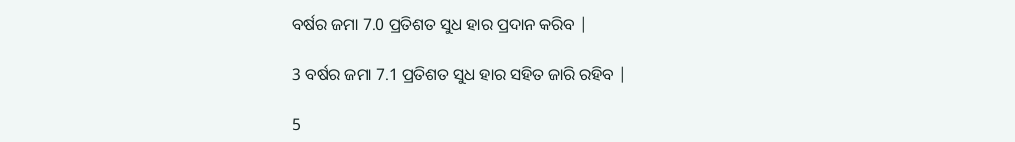ବର୍ଷର ଜମା 7.0 ପ୍ରତିଶତ ସୁଧ ହାର ପ୍ରଦାନ କରିବ |

3 ବର୍ଷର ଜମା 7.1 ପ୍ରତିଶତ ସୁଧ ହାର ସହିତ ଜାରି ରହିବ |

5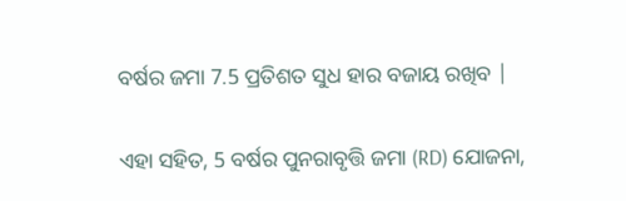ବର୍ଷର ଜମା 7.5 ପ୍ରତିଶତ ସୁଧ ହାର ବଜାୟ ରଖିବ |

ଏହା ସହିତ, 5 ବର୍ଷର ପୁନରାବୃତ୍ତି ଜମା (RD) ଯୋଜନା,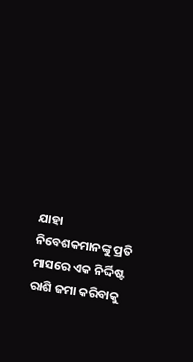ଯାହା ନିବେଶକମାନଙ୍କୁ ପ୍ରତି ମାସରେ ଏକ ନିର୍ଦ୍ଦିଷ୍ଟ ରାଶି ଜମା କରିବାକୁ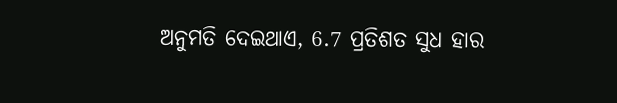ଅନୁମତି ଦେଇଥାଏ, 6.7 ପ୍ରତିଶତ ସୁଧ ହାର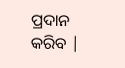ପ୍ରଦାନ କରିବ |